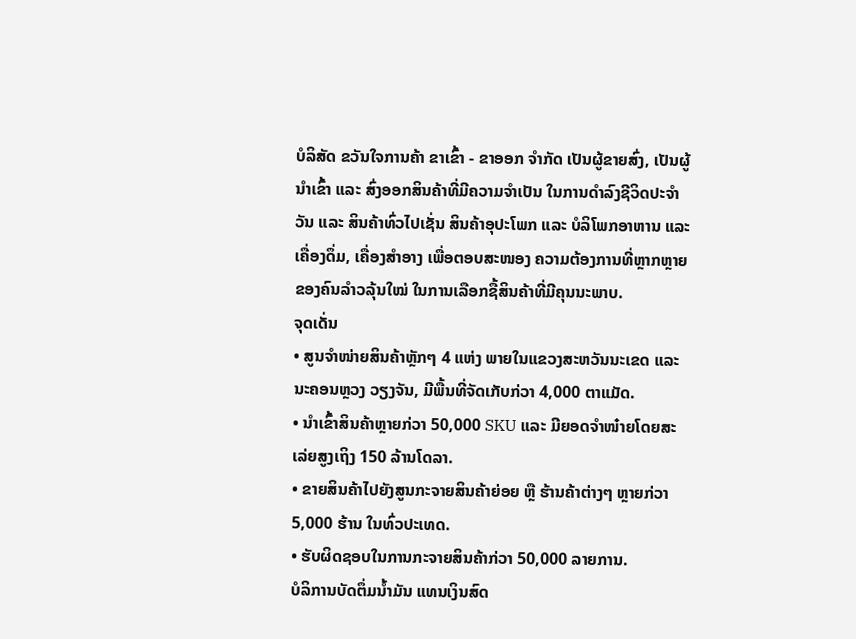ບໍລິສັດ ຂວັນໃຈການຄ້າ ຂາເຂົ້າ - ຂາອອກ ຈຳກັດ ເປັນຜູ້ຂາຍສົ່ງ, ເປັນຜູ້ນຳເຂົ້າ ແລະ ສົ່ງອອກສິນຄ້າທີ່ມີຄວາມຈຳເປັນ ໃນການດຳລົງຊີວິດປະຈຳວັນ ແລະ ສິນຄ້າທົ່ວໄປເຊັ່ນ ສິນຄ້າອຸປະໂພກ ແລະ ບໍລິໂພກອາຫານ ແລະ ເຄື່ອງດຶ່ມ, ເຄື່ອງສຳອາງ ເພື່ອຕອບສະໜອງ ຄວາມຕ້ອງການທີ່ຫຼາກຫຼາຍ ຂອງຄົນລຳວລຸ້ນໃໝ່ ໃນການເລືອກຊື້ສິນຄ້າທີ່ມີຄຸນນະພາບ.
ຈຸດເດັ່ນ
• ສູນຈຳໜ່າຍສິນຄ້າຫຼັກໆ 4 ແຫ່ງ ພາຍໃນແຂວງສະຫວັນນະເຂດ ແລະ ນະຄອນຫຼວງ ວຽງຈັນ, ມີພື້ນທີ່ຈັດເກັບກ່ວາ 4,000 ຕາແມັດ.
• ນຳເຂົ້າສິນຄ້າຫຼາຍກ່ວາ 50,000 SKU ແລະ ມີຍອດຈຳໜ໋າຍໂດຍສະເລ່ຍສູງເຖິງ 150 ລ້ານໂດລາ.
• ຂາຍສິນຄ້າໄປຍັງສູນກະຈາຍສິນຄ້າຍ່ອຍ ຫຼື ຮ້ານຄ້າຕ່າງໆ ຫຼາຍກ່ວາ 5,000 ຮ້ານ ໃນທົ່ວປະເທດ.
• ຮັບຜິດຊອບໃນການກະຈາຍສິນຄ້າກ່ວາ 50,000 ລາຍການ.
ບໍລິການບັດຕຶ່ມນ້ຳມັນ ແທນເງິນສົດ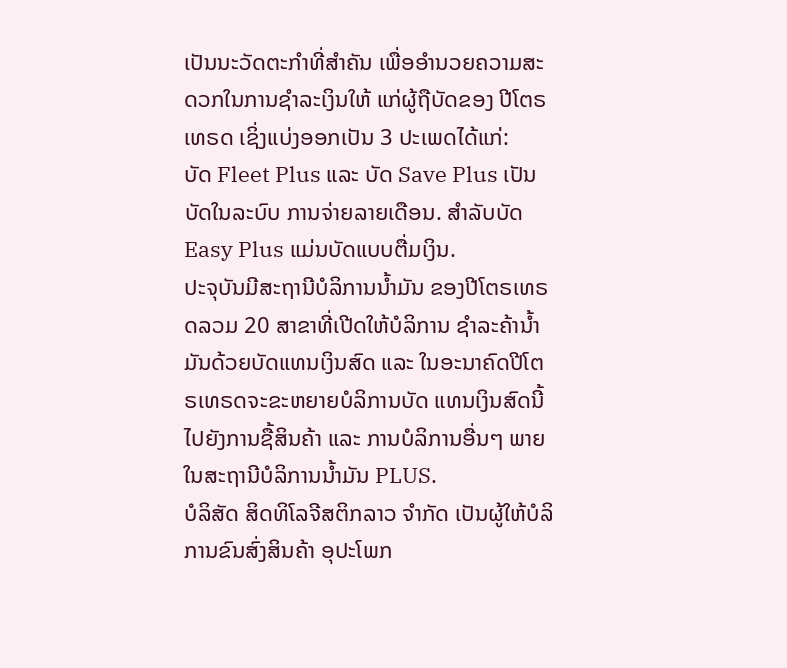ເປັນນະວັດຕະກໍາທີ່ສໍາຄັນ ເພື່ອອໍານວຍຄວາມສະດວກໃນການຊໍາລະເງິນໃຫ້ ແກ່ຜູ້ຖືບັດຂອງ ປີໂຕຣເທຣດ ເຊິ່ງແບ່ງອອກເປັນ 3 ປະເພດໄດ້ແກ່:
ບັດ Fleet Plus ແລະ ບັດ Save Plus ເປັນບັດໃນລະບົບ ການຈ່າຍລາຍເດືອນ. ສຳລັບບັດ Easy Plus ແມ່ນບັດແບບຕື່ມເງິນ.
ປະຈຸບັນມີສະຖານີບໍລິການນ້ຳມັນ ຂອງປີໂຕຣເທຣດລວມ 20 ສາຂາທີ່ເປີດໃຫ້ບໍລິການ ຊໍາລະຄ້ານ້ຳມັນດ້ວຍບັດແທນເງິນສົດ ແລະ ໃນອະນາຄົດປີໂຕຣເທຣດຈະຂະຫຍາຍບໍລິການບັດ ແທນເງິນສົດນີ້ໄປຍັງການຊື້ສິນຄ້າ ແລະ ການບໍລິການອື່ນໆ ພາຍໃນສະຖານີບໍລິການນ້ຳມັນ PLUS.
ບໍລິສັດ ສິດທິໂລຈີສຕິກລາວ ຈຳກັດ ເປັນຜູ້ໃຫ້ບໍລິການຂົນສົ່ງສິນຄ້າ ອຸປະໂພກ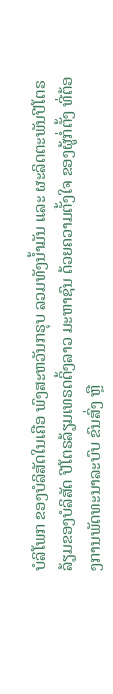ບໍລິໂພກ ຂອງບໍລິສັດໃນເຄືອ ພົງສະຫວັນກຣຸບ ລວມທັງນ້ຳມັນ ແລະ ຜະລິດຕະພັນປີໂຕຣລ້ຽມຂອງບໍລິສັດ ປີໂຕຣລ້ຽມເທຣດດິ້ງລາວ ມະຫາຊົນ ດ້ວຍຄວາມຕັ້ງໃຈ ຂອງຜູ້ກໍ່ຕັ້ງ ທີ່ຕ້ອງການພັດທະນາລະບົບ ຂົນສົ່ງ ຫຼື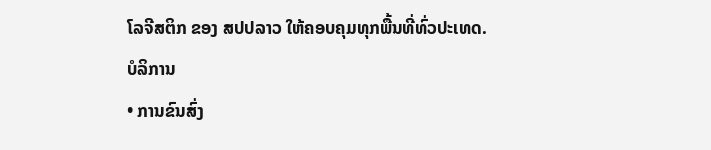ໂລຈີສຕິກ ຂອງ ສປປລາວ ໃຫ້ຄອບຄຸມທຸກພື້ນທີ່ທົ່ວປະເທດ.
ບໍລິການ
• ການຂົນສົ່ງ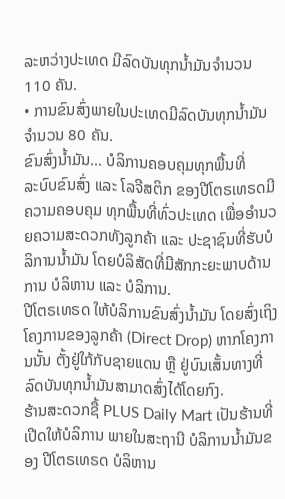ລະຫວ່າງປະເທດ ມີລົດບັນທຸກນ້ຳມັນຈຳນວນ 110 ຄັນ.
• ການຂົນສົ່ງພາຍໃນປະເທດມີລົດບັນທຸກນ້ຳມັນ ຈຳນວນ 80 ຄັນ.
ຂົນສົ່ງນ້ຳມັນ... ບໍລິການຄອບຄຸມທຸກພື້ນທີ່
ລະບົບຂົນສົ່ງ ແລະ ໂລຈີສຕິກ ຂອງປີໂຕຣເທຣດມີຄວາມຄອບຄຸມ ທຸກພື້ນທີ່ທົ່ວປະເທດ ເພື່ອອໍານວຍຄວາມສະດວກທັງລູກຄ້າ ແລະ ປະຊາຊົນທີ່ຮັບບໍລິການນໍ້າມັນ ໂດຍບໍລິສັດທີ່ມີສັກກະຍະພາບດ້ານການ ບໍລິຫານ ແລະ ບໍລິການ.
ປີໂຕຣເທຣດ ໃຫ້ບໍລິການຂົນສົ່ງນ້ຳມັນ ໂດຍສົ່ງເຖິງໂຄງການຂອງລູກຄ້າ (Direct Drop) ຫາກໂຄງການນັ້ນ ຕັ້ງຢູ່ໃກ້ກັບຊາຍແດນ ຫຼື ຢູ່ບົນເສັ້ນທາງທີ່ລົດບັນທຸກນ້ຳມັນສາມາດສົ່ງໄດ້ໂດຍກົງ.
ຮ້ານສະດວກຊື້ PLUS Daily Mart ເປັນຮ້ານທີ່ເປີດໃຫ້ບໍລິການ ພາຍໃນສະຖານີ ບໍລິການນໍ້າມັນຂອງ ປີໂຕຣເທຣດ ບໍລິຫານ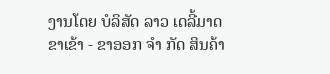ງານໂດຍ ບໍລິສັດ ລາວ ເດລີ້ມາດ ຂາເຂ້າ - ຂາອອກ ຈໍາ ກັດ ສິນຄ້າ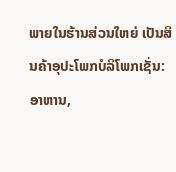ພາຍໃນຮ້ານສ່ວນໃຫຍ່ ເປັນສິນຄ້າອຸປະໂພກບໍລິໂພກເຊັ່ນ: ອາຫານ,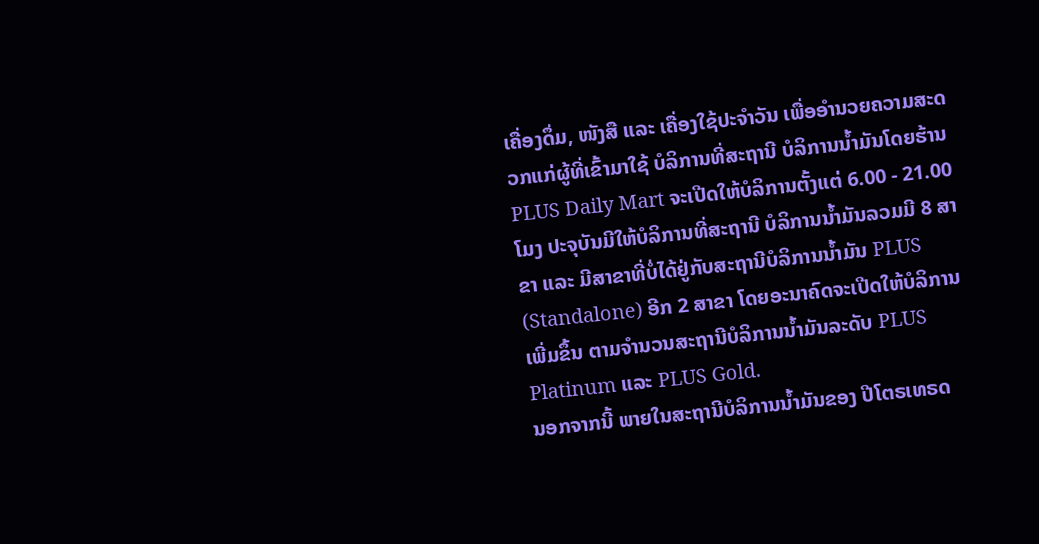ເຄື່ອງດຶ່ມ, ໜັງສື ແລະ ເຄື່ອງໃຊ້ປະຈໍາວັນ ເພື່ອອໍານວຍຄວາມສະດວກແກ່ຜູ້ທີ່ເຂົ້າມາໃຊ້ ບໍລິການທີ່ສະຖານີ ບໍລິການນ້ຳມັນໂດຍຮ້ານ PLUS Daily Mart ຈະເປີດໃຫ້ບໍລິການຕັ້ງແຕ່ 6.00 - 21.00 ໂມງ ປະຈຸບັນມີໃຫ້ບໍລິການທີ່ສະຖານີ ບໍລິການນ້ຳມັນລວມມີ 8 ສາຂາ ແລະ ມີສາຂາທີ່ບໍ່ໄດ້ຢູ່ກັບສະຖານີບໍລິການນ້ຳມັນ PLUS (Standalone) ອີກ 2 ສາຂາ ໂດຍອະນາຄົດຈະເປີດໃຫ້ບໍລິການເພີ່ມຂຶ້ນ ຕາມຈໍານວນສະຖານີບໍລິການນ້ຳມັນລະດັບ PLUS Platinum ແລະ PLUS Gold.
ນອກຈາກນີ້ ພາຍໃນສະຖານີບໍລິການນ້ຳມັນຂອງ ປີໂຕຣເທຣດ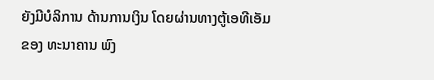ຍັງມີບໍລິການ ດ້ານການເງິນ ໂດຍຜ່ານທາງຕູ້ເອທີເອັມຂອງ ທະນາຄານ ພົງ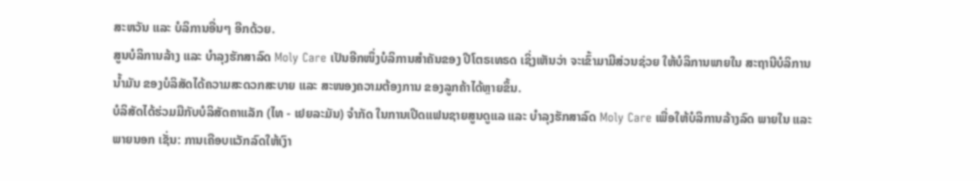ສະຫວັນ ແລະ ບໍລິການອື່ນໆ ອີກດ້ວຍ.
ສູນບໍລິການລ້າງ ແລະ ບໍາລຸງຮັກສາລົດ Moly Care ເປັນອີກໜຶ່ງບໍລິການສໍາຄັນຂອງ ປີໂຕຣເທຣດ ເຊິ່ງເຫັນວ່າ ຈະເຂົ້າມາມີສ່ວນຊ່ວຍ ໃຫ້ບໍລິການພາຍໃນ ສະຖານີບໍລິການນໍ້າມັນ ຂອງບໍລິສັດໄດ້ຄວາມສະດວກສະບາຍ ແລະ ສະໜອງຄວາມຕ້ອງການ ຂອງລູກຄ້າໄດ້ຫຼາຍຂຶ້ນ.
ບໍລິສັດໄດ້ຮ່ວມມືກັບບໍລິສັດຄາແລັກ (ໄທ - ເຢຍລະມັນ) ຈໍາກັດ ໃນການເປີດແຟນຊາຍສູນດູແລ ແລະ ບໍາລຸງຮັກສາລົດ Moly Care ເພື່ອໃຫ້ບໍລິການລ້າງລົດ ພາຍໃນ ແລະ ພາຍນອກ ເຊັ່ນ: ການເຄືອບແວັກລົດໃຫ້ເງົາ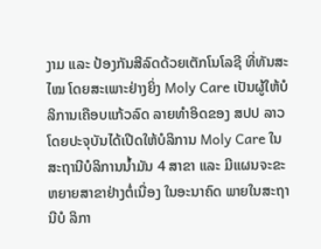ງາມ ແລະ ປ້ອງກັນສີລົດດ້ວຍເຕັກໂນໂລຊີ ທີ່ທັນສະໄໝ ໂດຍສະເພາະຢ່າງຍິ່ງ Moly Care ເປັນຜູ້ໃຫ້ບໍລິການເຄືອບແກ້ວລົດ ລາຍທໍາອິດຂອງ ສປປ ລາວ ໂດຍປະຈຸບັນໄດ້ເປີດໃຫ້ບໍລິການ Moly Care ໃນສະຖານີບໍລິການນໍ້າມັນ 4 ສາຂາ ແລະ ມີແຜນຈະຂະຫຍາຍສາຂາຢ່າງຕໍ່ເນື່ອງ ໃນອະນາຄົດ ພາຍໃນສະຖານີບໍ ລິກາ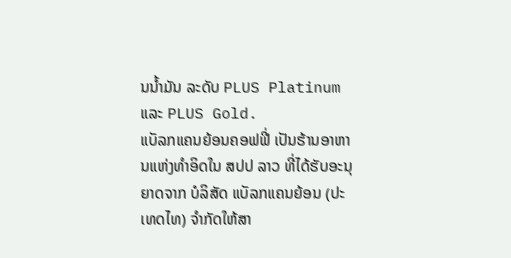ນນ້ຳມັນ ລະດັບ PLUS Platinum ແລະ PLUS Gold.
ແບັລກແຄນຍ້ອນຄອຟຟີ່ ເປັນຮ້ານອາຫານແຫ່ງທໍາອິດໃນ ສປປ ລາວ ທີ່ໄດ້ຮັບອະນຸຍາດຈາກ ບໍລິສັດ ແບັລກແຄນຍ້ອນ (ປະເທດໄທ) ຈໍາກັດໃຫ້ສາ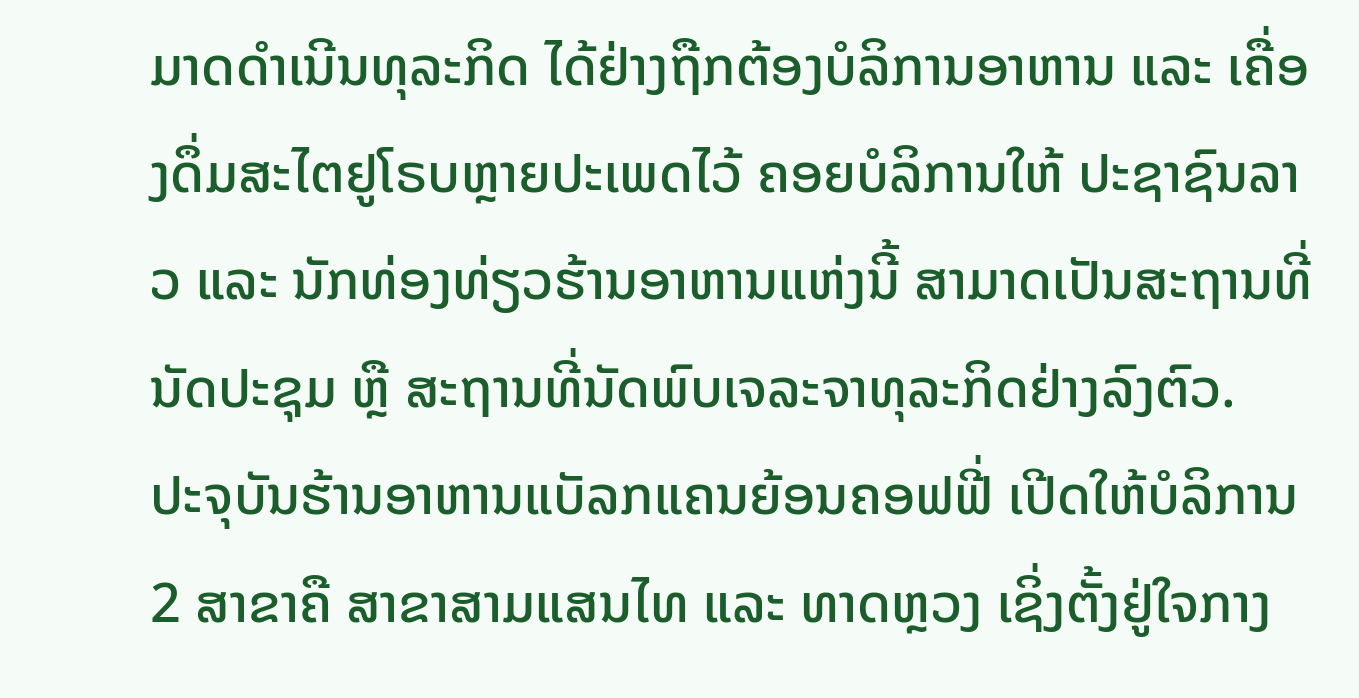ມາດດໍາເນີນທຸລະກິດ ໄດ້ຢ່າງຖືກຕ້ອງບໍລິການອາຫານ ແລະ ເຄື່ອງດຶ່ມສະໄຕຢູໂຣບຫຼາຍປະເພດໄວ້ ຄອຍບໍລິການໃຫ້ ປະຊາຊົນລາວ ແລະ ນັກທ່ອງທ່ຽວຮ້ານອາຫານແຫ່ງນີ້ ສາມາດເປັນສະຖານທີ່ນັດປະຊຸມ ຫຼື ສະຖານທີ່ນັດພົບເຈລະຈາທຸລະກິດຢ່າງລົງຕົວ.
ປະຈຸບັນຮ້ານອາຫານແບັລກແຄນຍ້ອນຄອຟຟີ່ ເປີດໃຫ້ບໍລິການ 2 ສາຂາຄື ສາຂາສາມແສນໄທ ແລະ ທາດຫຼວງ ເຊິ່ງຕັ້ງຢູ່ໃຈກາງ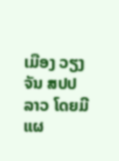ເມືອງ ວຽງຈັນ ສປປ ລາວ ໂດຍມີແຜ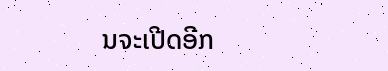ນຈະເປີດອີກ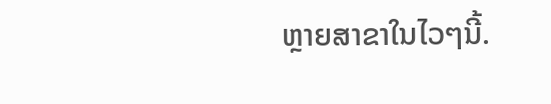ຫຼາຍສາຂາໃນໄວໆນີ້.